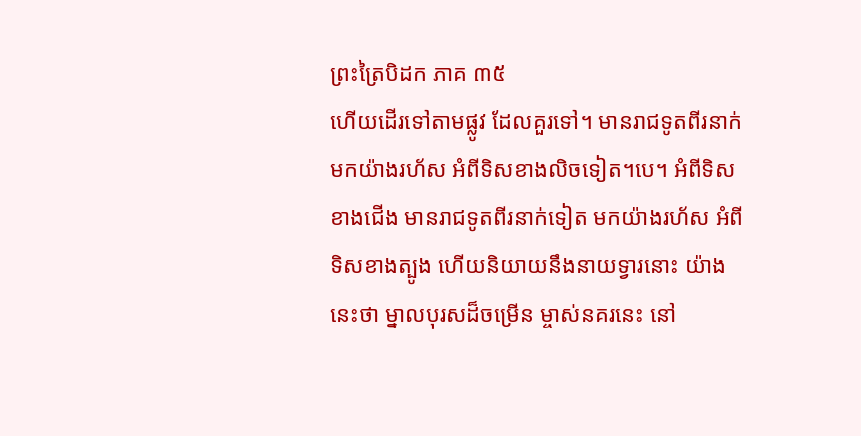ព្រះត្រៃបិដក ភាគ ៣៥
ហើយដើរទៅតាមផ្លូវ ដែលគួរទៅ។ មានរាជទូតពីរនាក់ មកយ៉ាងរហ័ស អំពីទិសខាងលិចទៀត។បេ។ អំពីទិសខាងជើង មានរាជទូតពីរនាក់ទៀត មកយ៉ាងរហ័ស អំពីទិសខាងត្បូង ហើយនិយាយនឹងនាយទ្វារនោះ យ៉ាងនេះថា ម្នាលបុរសដ៏ចម្រើន ម្ចាស់នគរនេះ នៅ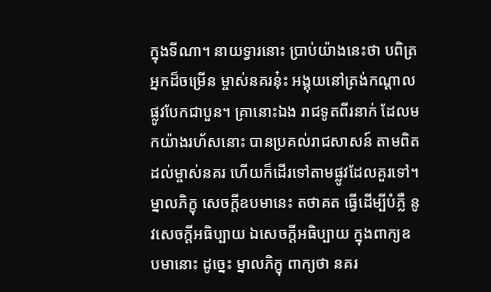ក្នុងទីណា។ នាយទ្វារនោះ ប្រាប់យ៉ាងនេះថា បពិត្រអ្នកដ៏ចម្រើន ម្ចាស់នគរនុ៎ះ អង្គុយនៅត្រង់កណ្តាលផ្លូវបែកជាបួន។ គ្រានោះឯង រាជទូតពីរនាក់ ដែលមកយ៉ាងរហ័សនោះ បានប្រគល់រាជសាសន៍ តាមពិត ដល់ម្ចាស់នគរ ហើយក៏ដើរទៅតាមផ្លូវដែលគួរទៅ។ ម្នាលភិក្ខុ សេចក្តីឧបមានេះ តថាគត ធ្វើដើម្បីបំភ្លឺ នូវសេចក្តីអធិប្បាយ ឯសេចក្តីអធិប្បាយ ក្នុងពាក្យឧបមានោះ ដូច្នេះ ម្នាលភិក្ខុ ពាក្យថា នគរ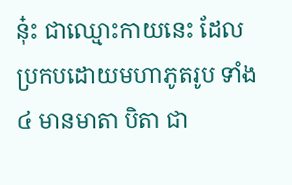នុ៎ះ ជាឈ្មោះកាយនេះ ដែលប្រកបដោយមហាភូតរូប ទាំង ៤ មានមាតា បិតា ជា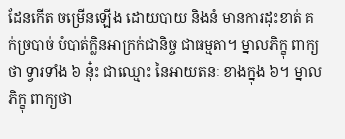ដែនកើត ចម្រើនឡើង ដោយបាយ និងនំ មានការដុះខាត់ គក់ច្របាច់ បំបាត់ក្លិនអាក្រក់ជានិច្ច ជាធម្មតា។ ម្នាលភិក្ខុ ពាក្យថា ទ្វារទាំង ៦ នុ៎ះ ជាឈ្មោះ នៃអាយតនៈ ខាងក្នុង ៦។ ម្នាលភិក្ខុ ពាក្យថា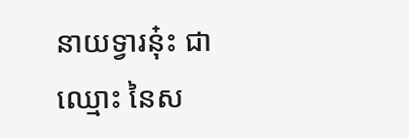នាយទ្វារនុ៎ះ ជាឈ្មោះ នៃស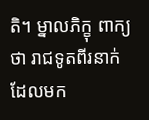តិ។ ម្នាលភិក្ខុ ពាក្យថា រាជទូតពីរនាក់ ដែលមក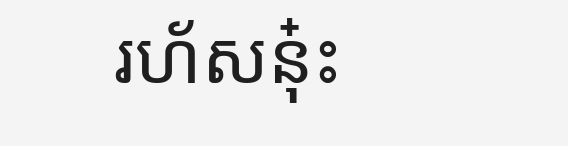រហ័សនុ៎ះ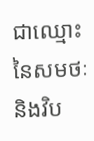ជាឈ្មោះ នៃសមថៈ និងវិប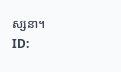ស្សនា។
ID: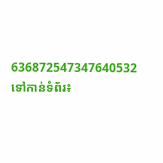636872547347640532
ទៅកាន់ទំព័រ៖